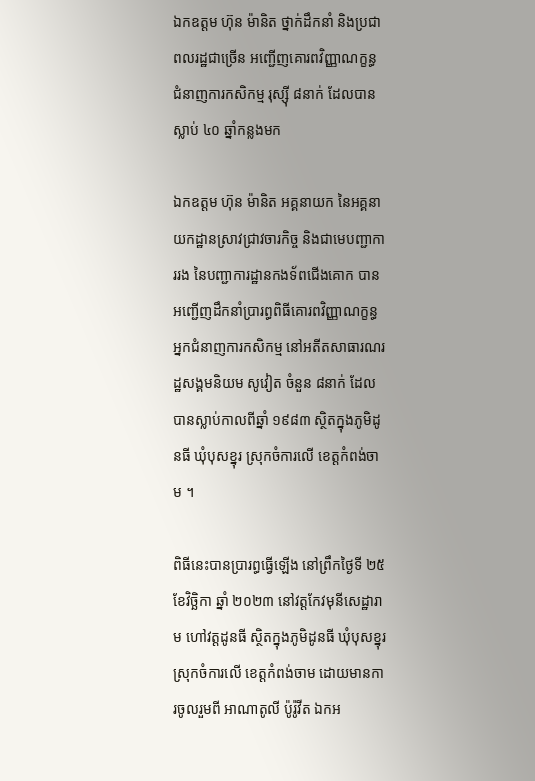ឯកឧត្តម ហ៊ុន ម៉ានិត ថ្នាក់ដឹកនាំ និងប្រជាពលរដ្ឋជាច្រើន អញ្ជើញគោរពវិញ្ញាណក្ខន្ធ ជំនាញការកសិកម្ម រុស្ស៊ី ៨នាក់ ដែលបានស្លាប់ ៤០ ឆ្នាំកន្លងមក

ឯកឧត្តម ហ៊ុន ម៉ានិត អគ្គនាយក នៃអគ្គនាយកដ្ឋានស្រាវជ្រាវចារកិច្ច និងជាមេបញ្ជាការរង នៃបញ្ជាការដ្ឋានកងទ័ពជើងគោក បានអញ្ជើញដឹកនាំប្រារព្ធពិធីគោរពវិញ្ញាណក្ខន្ធ អ្នកជំនាញការកសិកម្ម នៅអតីតសាធារណរដ្ឋសង្គមនិយម សូវៀត ចំនួន ៨នាក់ ដែលបានស្លាប់កាលពីឆ្នាំ ១៩៨៣ ស្ថិតក្នុងភូមិដូនធី ឃុំបុសខ្នុរ ស្រុកចំការលើ ខេត្តកំពង់ចាម ។

ពិធីនេះបានប្រារព្ធធ្វើឡើង នៅព្រឹកថ្ងៃទី ២៥ ខែវិច្ឆិកា ឆ្នាំ ២០២៣ នៅវត្តកែវមុនីសេដ្ឋារាម ហៅវត្តដូនធី ស្ថិតក្នុងភូមិដូនធី ឃុំបុសខ្នុរ ស្រុកចំការលើ ខេត្តកំពង់ចាម ដោយមានការចូលរួមពី អាណាតូលី ប៉ូរ៉ូវីត ឯកអ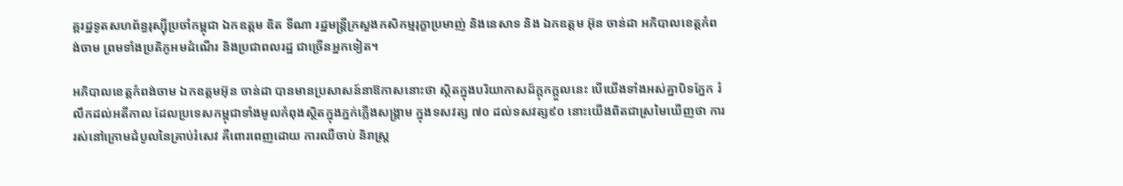គ្គរដ្ឋទូតសហព័ន្ធរុស្ស៊ីប្រចាំកម្ពុជា ឯកឧត្តម ឌិត ទីណា រដ្ឋមន្ត្រីក្រសួងកសិកម្មរុក្ខាប្រមាញ់ និងនេសាទ និង ឯកឧត្តម អ៊ុន ចាន់ដា អភិបាលខេត្តកំពង់ចាម ព្រមទាំងប្រតិភូអមដំណើរ និងប្រជាពលរដ្ឋ ជាច្រើនអ្នកទៀត។

អភិបាលខេត្តកំពង់ចាម ឯកឧត្តមអ៊ុន ចាន់ដា បានមានប្រសាសន៍នាឱកាសនោះថា ស្ថិតក្នុងបរិយាកាសដ៍ក្តុកក្តួលនេះ បើយើងទាំងអស់គ្នាបិទភ្នែក រំលឹកដល់អតីកាល ដែលប្រទេសកម្ពុជាទាំងមូលកំពុងស្ថិតក្នុងភ្នក់ភ្លើងសង្គ្រាម ក្នុងទសវត្ស ៧០ ដល់ទសវត្ស៩០ នោះយើងពិតជាស្រមៃឃើញថា ការរស់នៅក្រោមដំបូលនៃគ្រាប់រំសេវ គឺពោរពេញដោយ ការឈឺចាប់ និរាស្ត្រ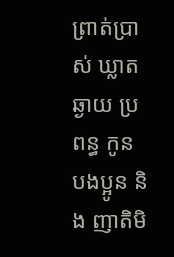ព្រាត់ប្រាស់ ឃ្លាតឆ្ងាយ ប្រពន្ធ កូន បងប្អូន និង ញាតិមិ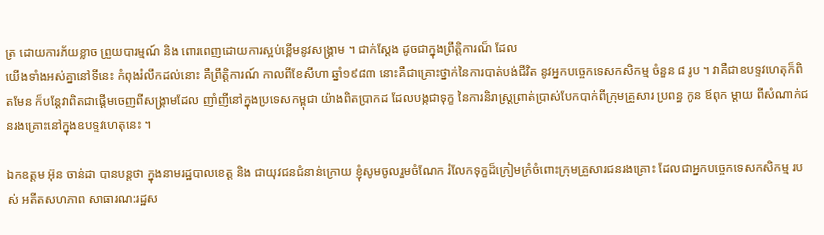ត្រ ដោយការភ័យខ្លាច ព្រួយបារម្មណ៍ និង ពោរពេញដោយការស្អប់ខ្ពើមនូវសង្គ្រាម ។ ជាក់ស្តែង ដូចជាក្នុងព្រឹត្តិការណ៏ ដែល
យើងទាំងអស់គ្នានៅទីនេះ កំពុងរំលឹកដល់នោះ គឺព្រឹត្តិការណ៍ កាលពីខែសីហា ឆ្នាំ១៩៨៣ នោះគឺជាគ្រោះថ្នាក់នៃការបាត់បង់ជីវិត នូវអ្នកបច្ចេកទេសកសិកម្ម ចំនួន ៨ រូប ។ វាគឺជាឧបទ្ទវហេតុក៏ពិតមែន ក៏បន្ដែវាពិតជាផ្តើមចេញពីសង្គ្រាមដែល ញាំញីនៅក្នុងប្រទេសកម្ពុជា យ៉ាងពិតប្រាកដ ដែលបង្កជាទុក្ខ នៃការនិរាស្ត្រព្រាត់ប្រាស់បែកបាក់ពីក្រុមគ្រួសារ ប្រពន្ធ កូន ឪពុក ម្ដាយ ពីសំណាក់ជនរងគ្រោះនៅក្នុងឧបទ្ទវហេតុនេះ ។

ឯកឧត្តម អ៊ុន ចាន់ដា បានបន្តថា ក្នុងនាមរដ្ឋបាលខេត្ត និង ជាយុវជនជំនាន់ក្រោយ ខ្ញុំសូមចូលរួមចំណែក រំលែកទុក្ខដ៏ក្រៀមក្រំចំពោះក្រុមគ្រួសារជនរងគ្រោះ ដែលជាអ្នកបច្ចេកទេសកសិកម្ម របស់ អតីតសហភាព សាធារណ:រដ្ឋស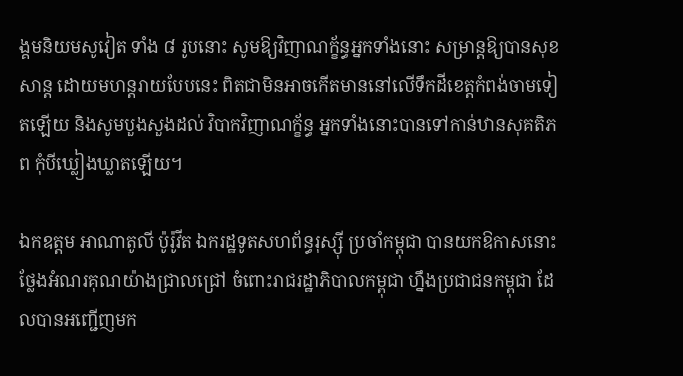ង្គមនិយមសូវៀត ទាំង ៨ រូបនោះ សូមឱ្យវិញាណក្ខ័ន្ធអ្នកទាំងនោះ សម្រាន្តឱ្យបានសុខសាន្ដ ដោយមហន្តរាយបែបនេះ ពិតជាមិនអាចកើតមាននៅលើទឹកដីខេត្តកំពង់ចាមទៀតឡើយ និងសូមបួងសួងដល់ វិបាកវិញាណក្ខ័ន្ធ អ្នកទាំងនោះបានទៅកាន់ឋានសុគតិភព កុំបីឃ្លៀងឃ្លាតឡើយ។

ឯកឧត្តម អាណាតូលី ប៉ូរ៉ូវីត ឯករដ្ឋទូតសហព័ន្ធរុស្ស៊ី ប្រចាំកម្ពុជា បានយកឱកាសនោះ ថ្លែងអំណរគុណយ៉ាងជ្រាលជ្រៅ ចំពោះរាជរដ្ឋាភិបាលកម្ពុជា ហ្នឹងប្រជាជនកម្ពុជា ដែលបានអញ្ជើញមក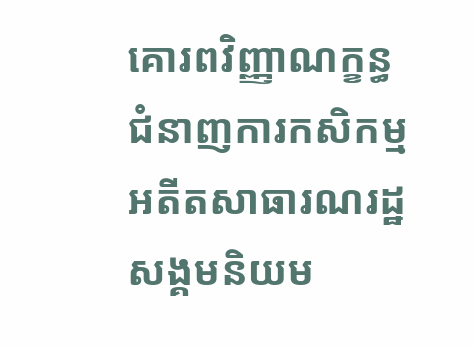គោរពវិញ្ញាណក្ខន្ធ ជំនាញការកសិកម្ម អតីតសាធារណរដ្ឋសង្គមនិយម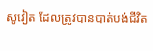សូវៀត ដែលត្រូវបានបាត់បង់ជីវិត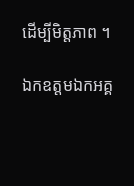ដើម្បីមិត្តភាព ។

ឯកឧត្តមឯកអគ្គ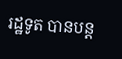រដ្ឋទូត បានបន្ត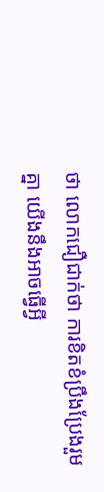ថា លោកជឿជាក់ថា ការខិតខំប្រឹងប្រែងរួមគ្នា យើងនឹងអាចធ្វើអ្វី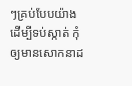ៗគ្រប់បែបយ៉ាង ដើម្បីទប់ស្កាត់ កុំឲ្យមានសោកនាដ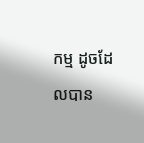កម្ម ដូចដែលបាន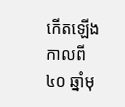កើតឡើងកាលពី ៤០ ឆ្នាំមុ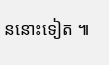ននោះទៀត ៕